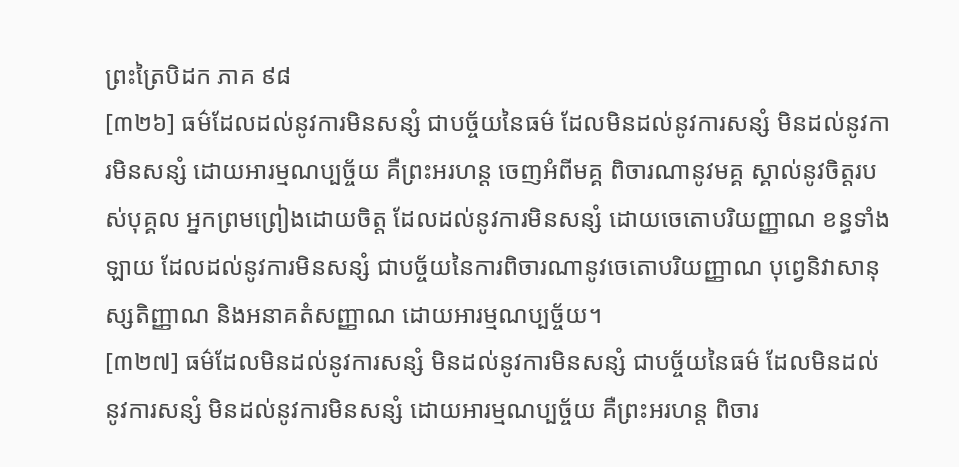ព្រះត្រៃបិដក ភាគ ៩៨
[៣២៦] ធម៌ដែលដល់នូវការមិនសន្សំ ជាបច្ច័យនៃធម៌ ដែលមិនដល់នូវការសន្សំ មិនដល់នូវការមិនសន្សំ ដោយអារម្មណប្បច្ច័យ គឺព្រះអរហន្ត ចេញអំពីមគ្គ ពិចារណានូវមគ្គ ស្គាល់នូវចិត្តរបស់បុគ្គល អ្នកព្រមព្រៀងដោយចិត្ត ដែលដល់នូវការមិនសន្សំ ដោយចេតោបរិយញ្ញាណ ខន្ធទាំងឡាយ ដែលដល់នូវការមិនសន្សំ ជាបច្ច័យនៃការពិចារណានូវចេតោបរិយញ្ញាណ បុព្វេនិវាសានុស្សតិញ្ញាណ និងអនាគតំសញ្ញាណ ដោយអារម្មណប្បច្ច័យ។
[៣២៧] ធម៌ដែលមិនដល់នូវការសន្សំ មិនដល់នូវការមិនសន្សំ ជាបច្ច័យនៃធម៌ ដែលមិនដល់នូវការសន្សំ មិនដល់នូវការមិនសន្សំ ដោយអារម្មណប្បច្ច័យ គឺព្រះអរហន្ត ពិចារ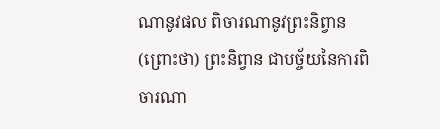ណានូវផល ពិចារណានូវព្រះនិព្វាន (ព្រោះថា) ព្រះនិព្វាន ជាបច្ច័យនៃការពិចារណា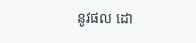នូវផល ដោ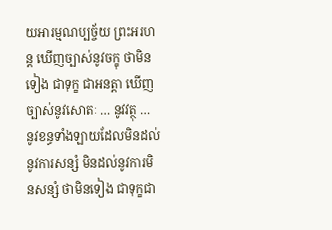យអារម្មណប្បច្ច័យ ព្រះអរហន្ត ឃើញច្បាស់នូវចក្ខុ ថាមិនទៀង ជាទុក្ខ ជាអនត្តា ឃើញច្បាស់នូវសោតៈ … នូវវត្ថុ … នូវខន្ធទាំងឡាយដែលមិនដល់នូវការសន្សំ មិនដល់នូវការមិនសន្សំ ថាមិនទៀង ជាទុក្ខជា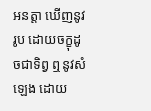អនត្តា ឃើញនូវរូប ដោយចក្ខុដូចជាទិព្វ ឮនូវសំឡេង ដោយ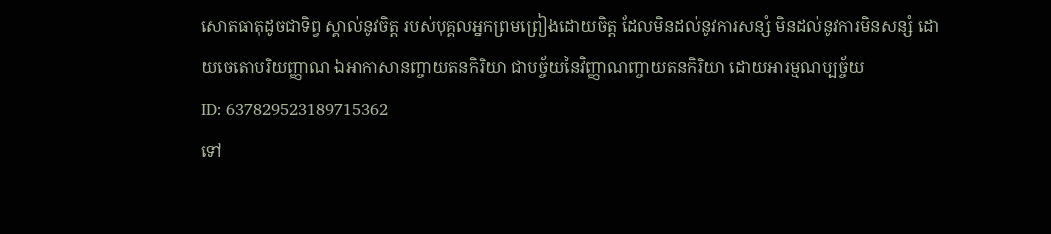សោតធាតុដូចជាទិព្វ ស្គាល់នូវចិត្ត របស់បុគ្គលអ្នកព្រមព្រៀងដោយចិត្ត ដែលមិនដល់នូវការសន្សំ មិនដល់នូវការមិនសន្សំ ដោយចេតោបរិយញ្ញាណ ឯអាកាសានញ្ចាយតនកិរិយា ជាបច្ច័យនៃវិញ្ញាណញ្ចាយតនកិរិយា ដោយអារម្មណប្បច្ច័យ
ID: 637829523189715362
ទៅ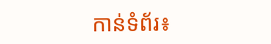កាន់ទំព័រ៖